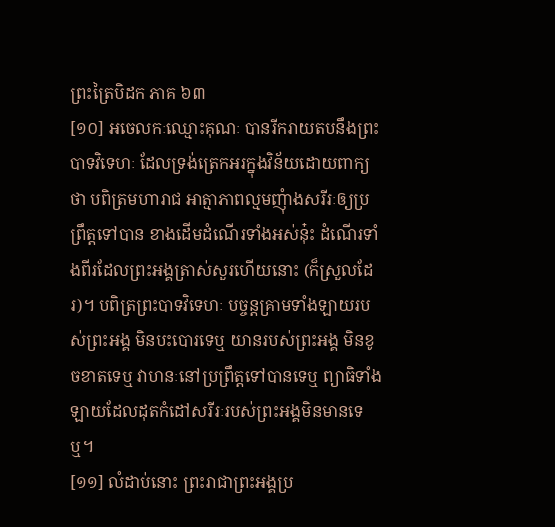ព្រះត្រៃបិដក ភាគ ៦៣
[១០] អចេលកៈឈ្មោះគុណៈ បានរីករាយតបនឹងព្រះបាទវិទេហៈ ដែលទ្រង់ត្រេកអរក្នុងវិន័យដោយពាក្យថា បពិត្រមហារាជ អាត្មាភាពល្មមញុំាងសរីរៈឲ្យប្រព្រឹត្តទៅបាន ខាងដើមដំណើរទាំងអស់នុ៎ះ ដំណើរទាំងពីរដែលព្រះអង្គត្រាស់សួរហើយនោះ (ក៏ស្រួលដែរ)។ បពិត្រព្រះបាទវិទេហៈ បច្ចន្តគ្រាមទាំងឡាយរបស់ព្រះអង្គ មិនបះបោរទេឬ យានរបស់ព្រះអង្គ មិនខូចខាតទេឬ វាហនៈនៅប្រព្រឹត្តទៅបានទេឬ ព្យាធិទាំងឡាយដែលដុតកំដៅសរីរៈរបស់ព្រះអង្គមិនមានទេឬ។
[១១] លំដាប់នោះ ព្រះរាជាព្រះអង្គប្រ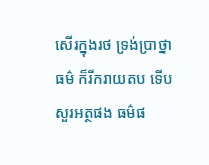សើរក្នុងរថ ទ្រង់បា្រថ្នាធម៌ ក៏រីករាយតប ទើបសួរអត្ថផង ធម៌ផ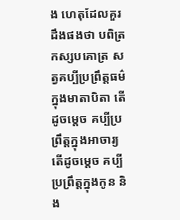ង ហេតុដែលគួរដឹងផងថា បពិត្រកស្សបគោត្រ សត្វគប្បីប្រព្រឹត្តធម៌ក្នុងមាតាបិតា តើដូចម្តេច គប្បីប្រព្រឹត្តក្នុងអាចារ្យ តើដូចម្តេច គប្បីប្រព្រឹត្តក្នុងកូន និង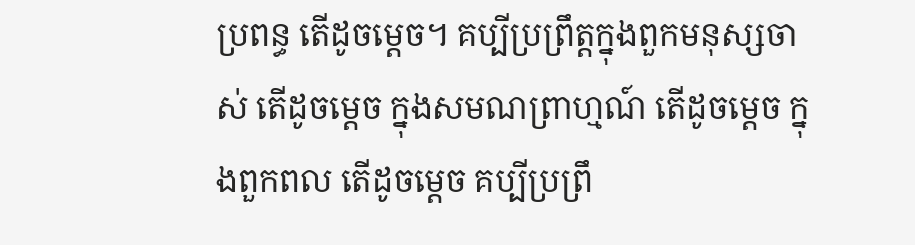ប្រពន្ធ តើដូចម្តេច។ គប្បីប្រព្រឹត្តក្នុងពួកមនុស្សចាស់ តើដូចម្តេច ក្នុងសមណព្រាហ្មណ៍ តើដូចម្តេច ក្នុងពួកពល តើដូចម្តេច គប្បីប្រព្រឹ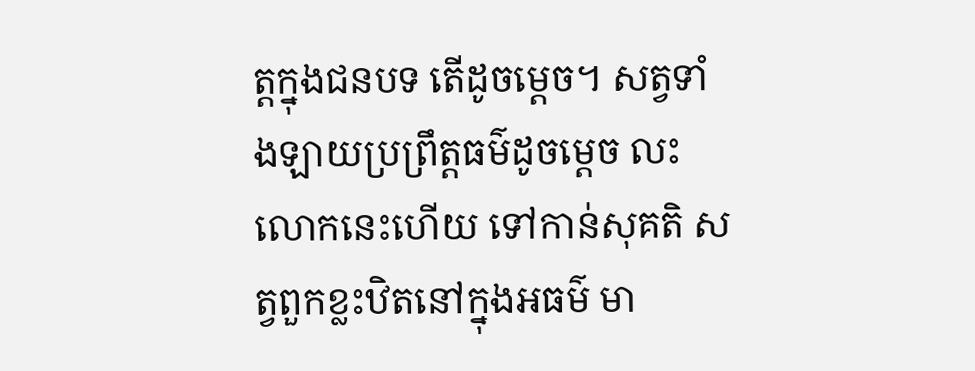ត្តក្នុងជនបទ តើដូចម្តេច។ សត្វទាំងឡាយប្រព្រឹត្តធម៌ដូចម្តេច លះលោកនេះហើយ ទៅកាន់សុគតិ សត្វពួកខ្លះឋិតនៅក្នុងអធម៌ មា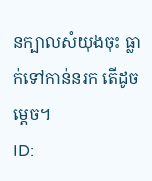នក្បាលសំយុងចុះ ធ្លាក់ទៅកាន់នរក តើដូចម្តេច។
ID: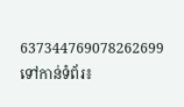637344769078262699
ទៅកាន់ទំព័រ៖